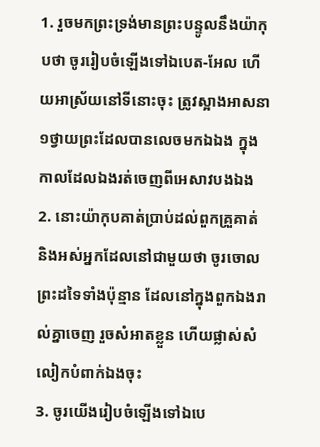1. រួចមកព្រះទ្រង់មានព្រះបន្ទូលនឹងយ៉ាកុបថា ចូររៀបចំឡើងទៅឯបេត-អែល ហើយអាស្រ័យនៅទីនោះចុះ ត្រូវស្អាងអាសនា១ថ្វាយព្រះដែលបានលេចមកឯឯង ក្នុងកាលដែលឯងរត់ចេញពីអេសាវបងឯង
2. នោះយ៉ាកុបគាត់ប្រាប់ដល់ពួកគ្រួគាត់ និងអស់អ្នកដែលនៅជាមួយថា ចូរចោលព្រះដទៃទាំងប៉ុន្មាន ដែលនៅក្នុងពួកឯងរាល់គ្នាចេញ រួចសំអាតខ្លួន ហើយផ្លាស់សំលៀកបំពាក់ឯងចុះ
3. ចូរយើងរៀបចំឡើងទៅឯបេ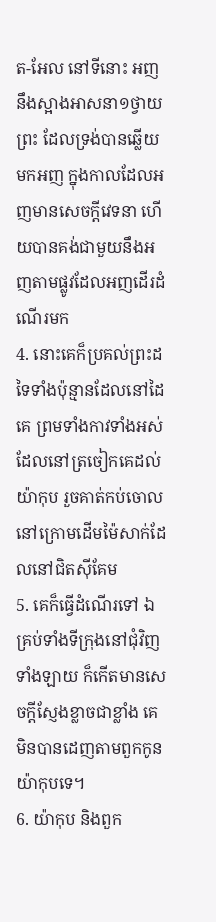ត-អែល នៅទីនោះ អញនឹងស្អាងអាសនា១ថ្វាយព្រះ ដែលទ្រង់បានឆ្លើយមកអញ ក្នុងកាលដែលអញមានសេចក្ដីវេទនា ហើយបានគង់ជាមួយនឹងអញតាមផ្លូវដែលអញដើរដំណើរមក
4. នោះគេក៏ប្រគល់ព្រះដទៃទាំងប៉ុន្មានដែលនៅដៃគេ ព្រមទាំងកាវទាំងអស់ដែលនៅត្រចៀកគេដល់យ៉ាកុប រួចគាត់កប់ចោលនៅក្រោមដើមម៉ៃសាក់ដែលនៅជិតស៊ីគែម
5. គេក៏ធ្វើដំណើរទៅ ឯគ្រប់ទាំងទីក្រុងនៅជុំវិញទាំងឡាយ ក៏កើតមានសេចក្ដីស្ញែងខ្លាចជាខ្លាំង គេមិនបានដេញតាមពួកកូនយ៉ាកុបទេ។
6. យ៉ាកុប និងពួក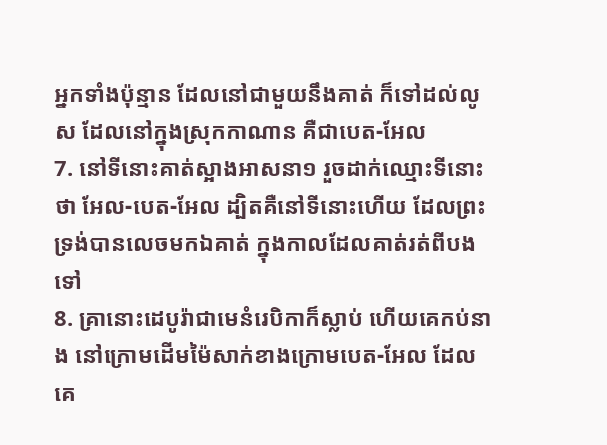អ្នកទាំងប៉ុន្មាន ដែលនៅជាមួយនឹងគាត់ ក៏ទៅដល់លូស ដែលនៅក្នុងស្រុកកាណាន គឺជាបេត-អែល
7. នៅទីនោះគាត់ស្អាងអាសនា១ រួចដាក់ឈ្មោះទីនោះថា អែល-បេត-អែល ដ្បិតគឺនៅទីនោះហើយ ដែលព្រះទ្រង់បានលេចមកឯគាត់ ក្នុងកាលដែលគាត់រត់ពីបងទៅ
8. គ្រានោះដេបូរ៉ាជាមេនំរេបិកាក៏ស្លាប់ ហើយគេកប់នាង នៅក្រោមដើមម៉ៃសាក់ខាងក្រោមបេត-អែល ដែលគេ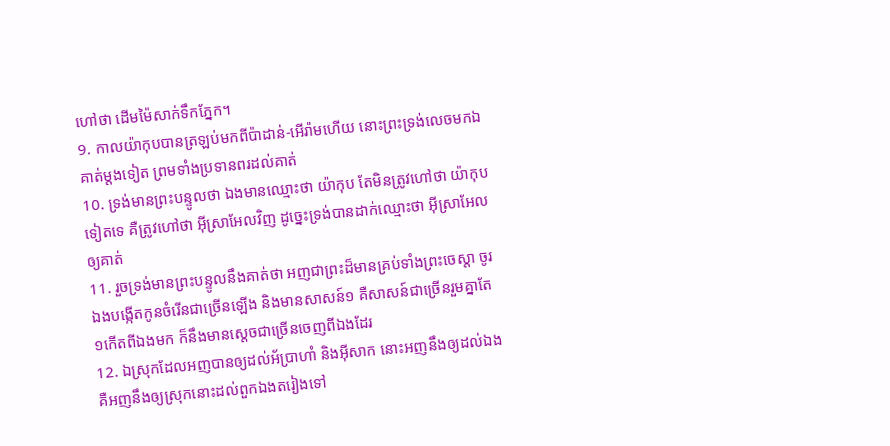ហៅថា ដើមម៉ៃសាក់ទឹកភ្នែក។
9. កាលយ៉ាកុបបានត្រឡប់មកពីប៉ាដាន់-អើរ៉ាមហើយ នោះព្រះទ្រង់លេចមកឯគាត់ម្តងទៀត ព្រមទាំងប្រទានពរដល់គាត់
10. ទ្រង់មានព្រះបន្ទូលថា ឯងមានឈ្មោះថា យ៉ាកុប តែមិនត្រូវហៅថា យ៉ាកុបទៀតទេ គឺត្រូវហៅថា អ៊ីស្រាអែលវិញ ដូច្នេះទ្រង់បានដាក់ឈ្មោះថា អ៊ីស្រាអែលឲ្យគាត់
11. រួចទ្រង់មានព្រះបន្ទូលនឹងគាត់ថា អញជាព្រះដ៏មានគ្រប់ទាំងព្រះចេស្តា ចូរឯងបង្កើតកូនចំរើនជាច្រើនឡើង និងមានសាសន៍១ គឺសាសន៍ជាច្រើនរួមគ្នាតែ១កើតពីឯងមក ក៏នឹងមានស្តេចជាច្រើនចេញពីឯងដែរ
12. ឯស្រុកដែលអញបានឲ្យដល់អ័ប្រាហាំ និងអ៊ីសាក នោះអញនឹងឲ្យដល់ឯង គឺអញនឹងឲ្យស្រុកនោះដល់ពួកឯងតរៀងទៅ